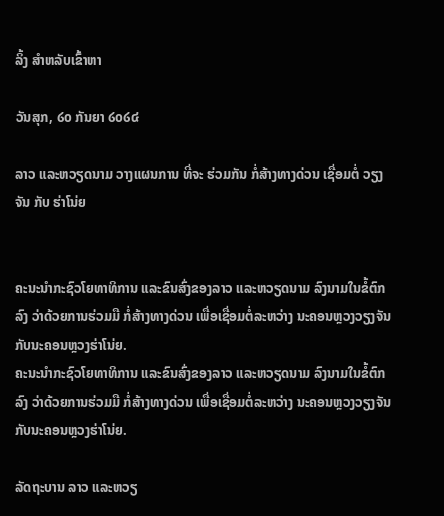ລິ້ງ ສຳຫລັບເຂົ້າຫາ

ວັນສຸກ, ໒໐ ກັນຍາ ໒໐໒໔

ລາວ ແລະຫວຽດນາມ ວາງແຜນການ ທີ່ຈະ ຮ່ວມກັນ ກໍ່ສ້າງທາງດ່ວນ ເຊື່ອມຕໍ່ ວຽງຈັນ ກັບ ຮ່າໂນ່ຍ


ຄະນະນຳກະຊົວໂຍທາທິການ ແລະຂົນສົ່ງຂອງລາວ ແລະຫວຽດນາມ ລົງນາມໃນຂໍ້ຕົກລົງ ວ່າດ້ວຍການຮ່ວມມື ກໍ່ສ້າງທາງດ່ວນ ເພື່ອເຊື່ອມຕໍ່ລະຫວ່າງ ນະຄອນຫຼວງວຽງຈັນ ກັບນະຄອນຫຼວງຮ່າໂນ່ຍ.
ຄະນະນຳກະຊົວໂຍທາທິການ ແລະຂົນສົ່ງຂອງລາວ ແລະຫວຽດນາມ ລົງນາມໃນຂໍ້ຕົກລົງ ວ່າດ້ວຍການຮ່ວມມື ກໍ່ສ້າງທາງດ່ວນ ເພື່ອເຊື່ອມຕໍ່ລະຫວ່າງ ນະຄອນຫຼວງວຽງຈັນ ກັບນະຄອນຫຼວງຮ່າໂນ່ຍ.

ລັດຖະບານ ລາວ ແລະຫວຽ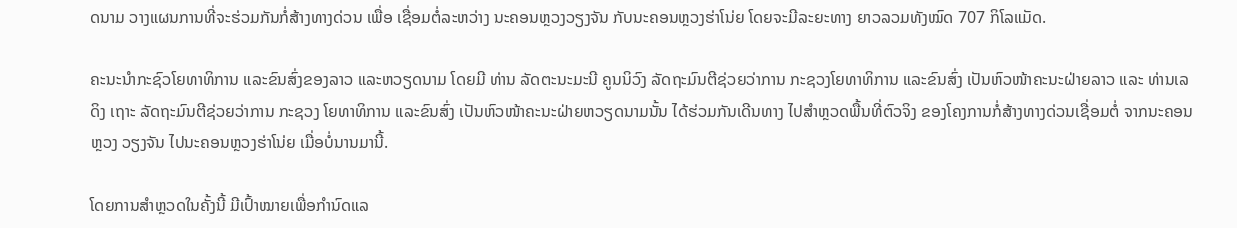ດນາມ ວາງແຜນການທີ່ຈະຮ່ວມກັນກໍ່ສ້າງທາງດ່ວນ ເພື່ອ ເຊື່ອມຕໍ່ລະຫວ່າງ ນະຄອນຫຼວງວຽງຈັນ ກັບນະຄອນຫຼວງຮ່າໂນ່ຍ ໂດຍຈະມີລະຍະທາງ ຍາວລວມທັງໝົດ 707 ກິໂລແມັດ.

ຄະນະນຳກະຊົວໂຍທາທິການ ແລະຂົນສົ່ງຂອງລາວ ແລະຫວຽດນາມ ໂດຍມີ ທ່ານ ລັດຕະນະມະນີ ຄູນນິວົງ ລັດຖະມົນຕີຊ່ວຍວ່າການ ກະຊວງໂຍທາທິການ ແລະຂົນສົ່ງ ເປັນຫົວໜ້າຄະນະຝ່າຍລາວ ແລະ ທ່ານເລ ດິງ ເຖາະ ລັດຖະມົນຕີຊ່ວຍວ່າການ ກະຊວງ ໂຍທາທິການ ແລະຂົນສົ່ງ ເປັນຫົວໜ້າຄະນະຝ່າຍຫວຽດນາມນັ້ນ ໄດ້ຮ່ວມກັນເດີນທາງ ໄປສຳຫຼວດພື້ນທີ່ຕົວຈິງ ຂອງໂຄງການກໍ່ສ້າງທາງດ່ວນເຊື່ອມຕໍ່ ຈາກນະຄອນຫຼວງ ວຽງຈັນ ໄປນະຄອນຫຼວງຮ່າໂນ່ຍ ເມື່ອບໍ່ນານມານີ້.

ໂດຍການສຳຫຼວດໃນຄັ້ງນີ້ ມີເປົ້າໝາຍເພື່ອກຳນົດແລ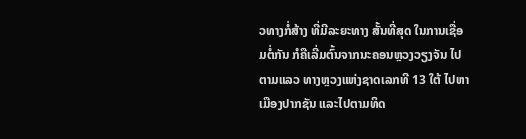ວທາງກໍ່ສ້າງ ທີ່ມີລະຍະທາງ ສັ້ນທີ່ສຸດ ໃນການເຊື່ອມຕໍ່ກັນ ກໍຄືເລີ່ມຕົ້ນຈາກນະຄອນຫຼວງວຽງຈັນ ໄປຕາມແລວ ທາງຫຼວງແຫ່ງຊາດເລກທີ 13 ໃຕ້ ໄປຫາເມືອງປາກຊັນ ແລະໄປຕາມທິດ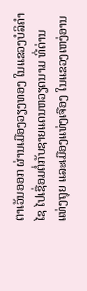ຕາເວັນອອກ ຜ່ານເມືອງວຽງທອງ ໃນແຂວງບໍລິຄຳໄຊ ໄປເຊື່ອມຕໍ່ກັບຊາຍແດນຫວຽດນາມ ທີ່ດ່ານ ແທ່ງຖຸຍ ແລະເມືອງແທ່ງເຈືອງ ໃນແຂວງເຫງ່ອານ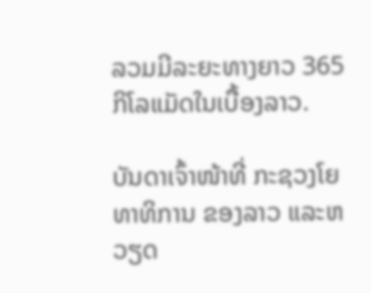ລວມມີລະຍະທາງຍາວ 365 ກິໂລແມັດໃນເບື້ອງລາວ.

ບັນດາເຈົ້າໜ້າທີ່ ກະຊວງໂຍທາທິການ ຂອງລາວ ແລະຫວຽດ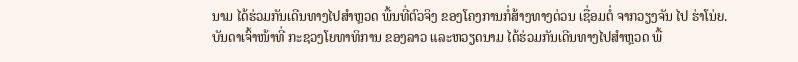ນາມ ໄດ້ຮ່ວມກັນເດີນທາງໄປສຳຫຼວດ ພື້ນທີ່ຕົວຈິງ ຂອງໂຄງການກໍ່ສ້າງທາງດ່ວນ ເຊື່ອມຕໍ່ ຈາກວຽງຈັນ ໄປ ຮ່າໂນ່ຍ.
ບັນດາເຈົ້າໜ້າທີ່ ກະຊວງໂຍທາທິການ ຂອງລາວ ແລະຫວຽດນາມ ໄດ້ຮ່ວມກັນເດີນທາງໄປສຳຫຼວດ ພື້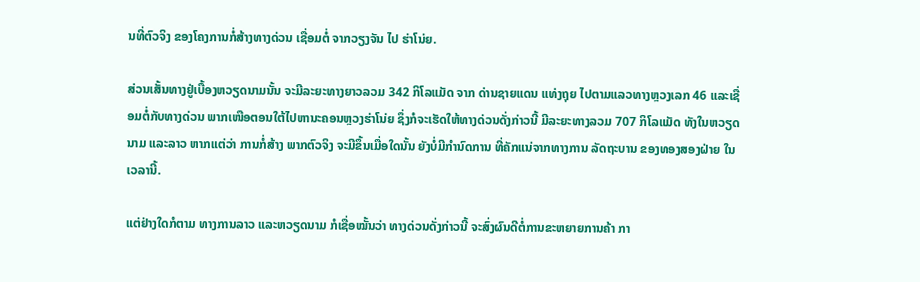ນທີ່ຕົວຈິງ ຂອງໂຄງການກໍ່ສ້າງທາງດ່ວນ ເຊື່ອມຕໍ່ ຈາກວຽງຈັນ ໄປ ຮ່າໂນ່ຍ.

ສ່ວນເສັ້ນທາງຢູ່ເບື້ອງຫວຽດນາມນັ້ນ ຈະມີລະຍະທາງຍາວລວມ 342 ກິໂລແມັດ ຈາກ ດ່ານຊາຍແດນ ແທ່ງຖຸຍ ໄປຕາມແລວທາງຫຼວງເລກ 46 ແລະເຊື່ອມຕໍ່ກັບທາງດ່ວນ ພາກເໜືອຕອນໃຕ້ໄປຫານະຄອນຫຼວງຮ່າໂນ່ຍ ຊຶ່ງກໍຈະເຮັດໃຫ້ທາງດ່ວນດັ່ງກ່າວນີ້ ມີລະຍະທາງລວມ 707 ກິໂລແມັດ ທັງໃນຫວຽດນາມ ແລະລາວ ຫາກແຕ່ວ່າ ການກໍ່ສ້າງ ພາກຕົວຈິງ ຈະມີຂຶ້ນເມື່ອໃດນັ້ນ ຍັງບໍ່ມີກຳນົດການ ທີ່ຄັກແນ່ຈາກທາງການ ລັດຖະບານ ຂອງທອງສອງຝ່າຍ ໃນເວລານີ້.

ແຕ່ຢ່າງໃດກໍຕາມ ທາງການລາວ ແລະຫວຽດນາມ ກໍເຊື່ອໝັ້ນວ່າ ທາງດ່ວນດັ່ງກ່າວນີ້ ຈະສົ່ງຜົນດີຕໍ່ການຂະຫຍາຍການຄ້າ ກາ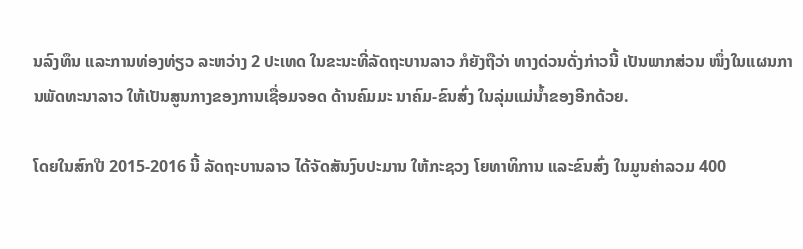ນລົງທຶນ ແລະການທ່ອງທ່ຽວ ລະຫວ່າງ 2 ປະເທດ ໃນຂະນະທີ່ລັດຖະບານລາວ ກໍຍັງຖືວ່າ ທາງດ່ວນດັ່ງກ່າວນີ້ ເປັນພາກສ່ວນ ໜຶ່ງໃນແຜນການພັດທະນາລາວ ໃຫ້ເປັນສູນກາງຂອງການເຊື່ອມຈອດ ດ້ານຄົມມະ ນາຄົມ-ຂົນສົ່ງ ໃນລຸ່ມແມ່ນ້ຳຂອງອີກດ້ວຍ.

ໂດຍໃນສົກປີ 2015-2016 ນີ້ ລັດຖະບານລາວ ໄດ້ຈັດສັນງົບປະມານ ໃຫ້ກະຊວງ ໂຍທາທິການ ແລະຂົນສົ່ງ ໃນມູນຄ່າລວມ 400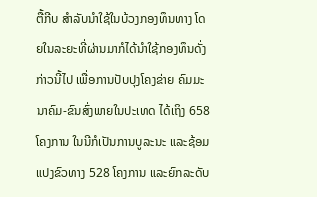ຕື້ກີບ ສຳລັບນຳໃຊ້ໃນບ້ວງກອງທຶນທາງ ໂດຍໃນລະຍະທີ່ຜ່ານມາກໍໄດ້ນຳໃຊ້ກອງທຶນດັ່ງກ່າວນີ້ໄປ ເພື່ອການປັບປຸງໂຄງຂ່າຍ ຄົມມະນາຄົມ-ຂົນສົ່ງພາຍໃນປະເທດ ໄດ້ເຖິງ 658 ໂຄງການ ໃນນີກໍເປັນການບູລະນະ ແລະຊ້ອມແປງຂົວທາງ 528 ໂຄງການ ແລະຍົກລະດັບ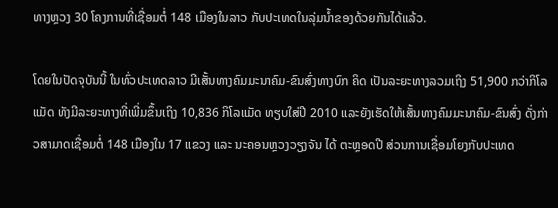ທາງຫຼວງ 30 ໂຄງການທີ່ເຊື່ອມຕໍ່ 148 ເມືອງໃນລາວ ກັບປະເທດໃນລຸ່ມນ້ຳຂອງດ້ວຍກັນໄດ້ແລ້ວ.

ໂດຍໃນປັດຈຸບັນນີ້ ໃນທົ່ວປະເທດລາວ ມີເສັ້ນທາງຄົມມະນາຄົມ-ຂົນສົ່ງທາງບົກ ຄິດ ເປັນລະຍະທາງລວມເຖິງ 51,900 ກວ່າກິໂລແມັດ ທັງມີລະຍະທາງທີ່ເພີ່ມຂຶ້ນເຖິງ 10,836 ກິໂລແມັດ ທຽບໃສ່ປີ 2010 ແລະຍັງເຮັດໃຫ້ເສັ້ນທາງຄົມມະນາຄົມ-ຂົນສົ່ງ ດັ່ງກ່າວສາມາດເຊື່ອມຕໍ່ 148 ເມືອງໃນ 17 ແຂວງ ແລະ ນະຄອນຫຼວງວຽງຈັນ ໄດ້ ຕະຫຼອດປີ ສ່ວນການເຊື່ອມໂຍງກັບປະເທດ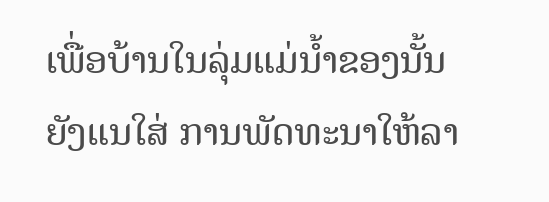ເພື່ອບ້ານໃນລຸ່ມແມ່ນ້ຳຂອງນັ້ນ ຍັງແນໃສ່ ການພັດທະນາໃຫ້ລາ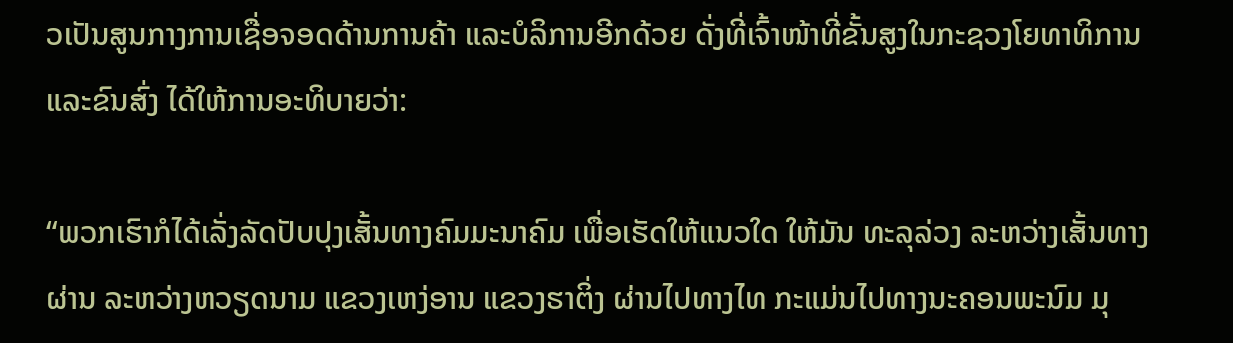ວເປັນສູນກາງການເຊື່ອຈອດດ້ານການຄ້າ ແລະບໍລິການອີກດ້ວຍ ດັ່ງທີ່ເຈົ້າໜ້າທີ່ຂັ້ນສູງໃນກະຊວງໂຍທາທິການ ແລະຂົນສົ່ງ ໄດ້ໃຫ້ການອະທິບາຍວ່າ:

“ພວກເຮົາກໍໄດ້ເລັ່ງລັດປັບປຸງເສັ້ນທາງຄົມມະນາຄົມ ເພື່ອເຮັດໃຫ້ແນວໃດ ໃຫ້ມັນ ທະລຸລ່ວງ ລະຫວ່າງເສັ້ນທາງຜ່ານ ລະຫວ່າງຫວຽດນາມ ແຂວງເຫງ່ອານ ແຂວງຮາຕິ່ງ ຜ່ານໄປທາງໄທ ກະແມ່ນໄປທາງນະຄອນພະນົມ ມຸ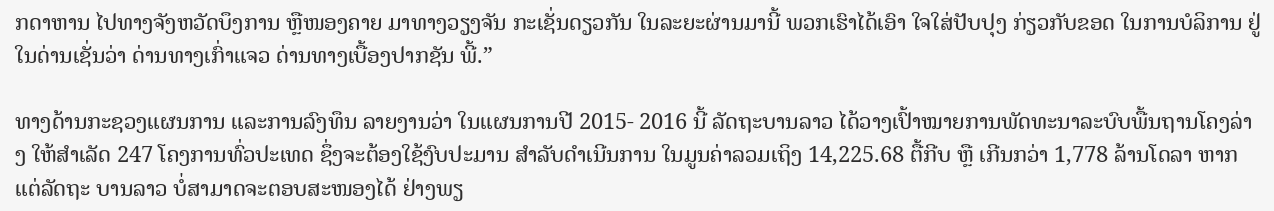ກດາຫານ ໄປທາງຈັງຫວັດບຶງການ ຫຼືໜອງຄາຍ ມາທາງວຽງຈັນ ກະເຊັ່ນດຽວກັນ ໃນລະຍະຜ່ານມານີ້ ພວກເຮົາໄດ້ເອົາ ໃຈໃສ່ປັບປຸງ ກ່ຽວກັບຂອດ ໃນການບໍລິການ ຢູ່ໃນດ່ານເຊັ່ນວ່າ ດ່ານທາງເກົ່າແຈວ ດ່ານທາງເບື້ອງປາກຊັນ ພີ້.”

ທາງດ້ານກະຊວງແຜນການ ແລະການລົງທຶນ ລາຍງານວ່າ ໃນແຜນການປີ 2015- 2016 ນີ້ ລັດຖະບານລາວ ໄດ້ວາງເປົ້າໝາຍການພັດທະນາລະບົບພື້ນຖານໂຄງລ່າງ ໃຫ້ສຳເລັດ 247 ໂຄງການທົ່ວປະເທດ ຊຶ່ງຈະຕ້ອງໃຊ້ງົບປະມານ ສຳລັບດຳເນີນການ ໃນມູນຄ່າລວມເຖິງ 14,225.68 ຕື້ກີບ ຫຼື ເກີນກວ່າ 1,778 ລ້ານໂດລາ ຫາກແຕ່ລັດຖະ ບານລາວ ບໍ່ສາມາດຈະຕອບສະໜອງໄດ້ ຢ່າງພຽ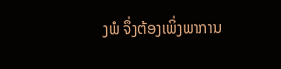ງພໍ ຈຶ່ງຕ້ອງເພິ່ງພາການ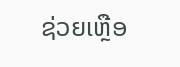ຊ່ວຍເຫຼືອ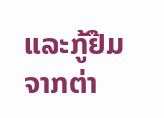ແລະກູ້ຢືມຈາກຕ່າ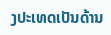ງປະເທດເປັນດ້ານ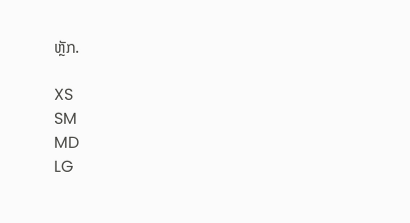ຫຼັກ.

XS
SM
MD
LG